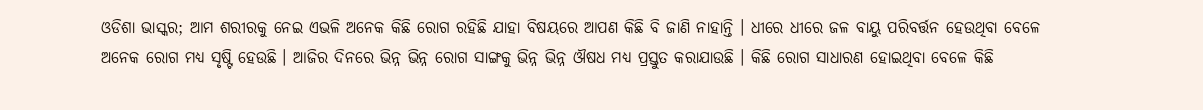ଓଡିଶା ଭାସ୍କର; ଆମ ଶରୀରକୁ ନେଇ ଏଭଳି ଅନେକ କିଛି ରୋଗ ରହିଛି ଯାହା ବିଷୟରେ ଆପଣ କିଛି ବି ଜାଣି ନାହାନ୍ତି । ଧୀରେ ଧୀରେ ଜଳ ବାୟୁ ପରିବର୍ତ୍ତନ ହେଉଥିବା ବେଳେ ଅନେକ ରୋଗ ମଧ୍ୟ ସୃଷ୍ଟି ହେଉଛି । ଆଜିର ଦିନରେ ଭିନ୍ନ ଭିନ୍ନ ରୋଗ ସାଙ୍ଗକୁ ଭିନ୍ନ ଭିନ୍ନ ଔଷଧ ମଧ୍ୟ ପ୍ରସ୍ତୁତ କରାଯାଉଛି । କିଛି ରୋଗ ସାଧାରଣ ହୋଇଥିବା ବେଳେ କିଛି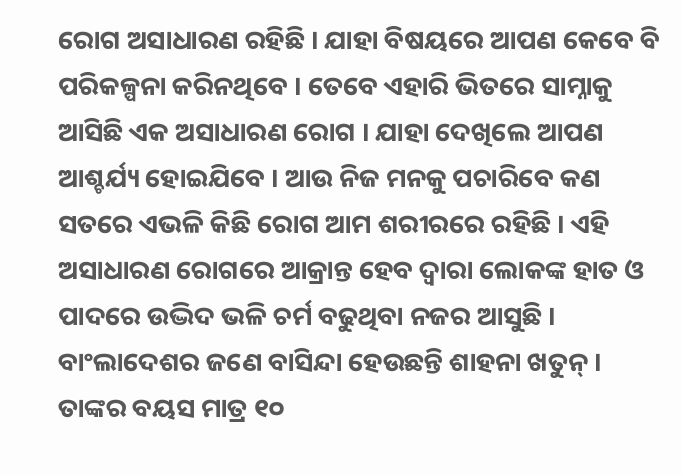ରୋଗ ଅସାଧାରଣ ରହିଛି । ଯାହା ବିଷୟରେ ଆପଣ କେବେ ବି ପରିକଳ୍ପନା କରିନଥିବେ । ତେବେ ଏହାରି ଭିତରେ ସାମ୍ନାକୁ ଆସିଛି ଏକ ଅସାଧାରଣ ରୋଗ । ଯାହା ଦେଖିଲେ ଆପଣ ଆଶ୍ଚର୍ଯ୍ୟ ହୋଇଯିବେ । ଆଉ ନିଜ ମନକୁ ପଚାରିବେ କଣ ସତରେ ଏଭଳି କିଛି ରୋଗ ଆମ ଶରୀରରେ ରହିଛି । ଏହି ଅସାଧାରଣ ରୋଗରେ ଆକ୍ରାନ୍ତ ହେବ ଦ୍ୱାରା ଲୋକଙ୍କ ହାତ ଓ ପାଦରେ ଉଦ୍ଭିଦ ଭଳି ଚର୍ମ ବଢୁଥିବା ନଜର ଆସୁଛି ।
ବାଂଲାଦେଶର ଜଣେ ବାସିନ୍ଦା ହେଉଛନ୍ତି ଶାହନା ଖତୁନ୍ । ତାଙ୍କର ବୟସ ମାତ୍ର ୧୦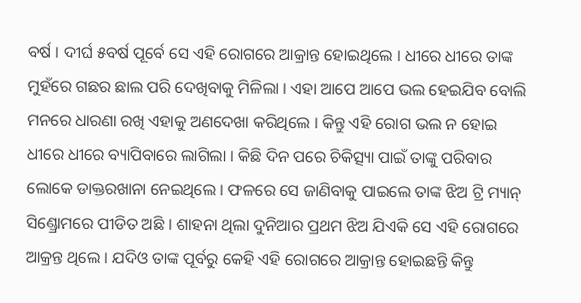ବର୍ଷ । ଦୀର୍ଘ ୫ବର୍ଷ ପୂର୍ବେ ସେ ଏହି ରୋଗରେ ଆକ୍ରାନ୍ତ ହୋଇଥିଲେ । ଧୀରେ ଧୀରେ ତାଙ୍କ ମୁହଁରେ ଗଛର ଛାଲ ପରି ଦେଖିବାକୁ ମିଳିଲା । ଏହା ଆପେ ଆପେ ଭଲ ହେଇଯିବ ବୋଲି ମନରେ ଧାରଣା ରଖି ଏହାକୁ ଅଣଦେଖା କରିଥିଲେ । କିନ୍ତୁ ଏହି ରୋଗ ଭଲ ନ ହୋଇ ଧୀରେ ଧୀରେ ବ୍ୟାପିବାରେ ଲାଗିଲା । କିଛି ଦିନ ପରେ ଚିକିତ୍ସ୍ୟା ପାଇଁ ତାଙ୍କୁ ପରିବାର ଲୋକେ ଡାକ୍ତରଖାନା ନେଇଥିଲେ । ଫଳରେ ସେ ଜାଣିବାକୁ ପାଇଲେ ତାଙ୍କ ଝିଅ ଟ୍ରି ମ୍ୟାନ୍ ସିଣ୍ଡ୍ରୋମରେ ପୀଡିତ ଅଛି । ଶାହନା ଥିଲା ଦୁନିଆର ପ୍ରଥମ ଝିଅ ଯିଏକି ସେ ଏହି ରୋଗରେ ଆକ୍ରନ୍ତ ଥିଲେ । ଯଦିଓ ତାଙ୍କ ପୂର୍ବରୁ କେହି ଏହି ରୋଗରେ ଆକ୍ରାନ୍ତ ହୋଇଛନ୍ତି କିନ୍ତୁ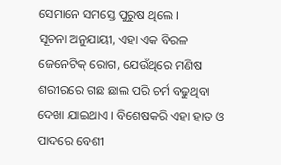ସେମାନେ ସମସ୍ତେ ପୁରୁଷ ଥିଲେ ।
ସୂଚନା ଅନୁଯାୟୀ, ଏହା ଏକ ବିରଳ ଜେନେଟିକ୍ ରୋଗ, ଯେଉଁଥିରେ ମଣିଷ ଶରୀରରେ ଗଛ ଛାଲ ପରି ଚର୍ମ ବଢୁଥିବା ଦେଖା ଯାଇଥାଏ । ବିଶେଷକରି ଏହା ହାତ ଓ ପାଦରେ ବେଶୀ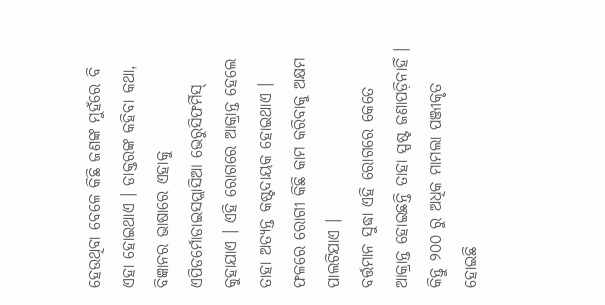ହେଉଥିବା ବେଳେ କିଛି ଜଣଙ୍କ ମୁହଁରେ ବି ଏହା ହୋଇଥାଏ । ଡାକ୍ତରଙ୍କ କହିବା କଥା, ବିଜ୍ଞାନର ଭାଷାରେ ଏହାକୁ ଏପିଡର୍ମୋଡାଇସପ୍ଲାସିଆ ଭେରୁସିଫର୍ମିସ୍ କୁହାଯାଏ । ଏହି ରୋଗରେ ଆକ୍ରାନ୍ତ ହେଲେ ତାହା ଅତ୍ୟନ୍ତ କଷ୍ଟଦାୟକ ହୋଇଥାଏ । ଫଳରେ ରୋଗୀ କିଛି କାମ କରିବାକୁ ଅକ୍ଷମ ପାଲଟିଯାଏ ।
ବର୍ତ୍ତମାନ ସୁଦ୍ଧା ଏହି ରୋଗରେ କେତେ ଆକ୍ରାନ୍ତ ହୋଇଛନ୍ତି ତାହା ସ୍ପଷ୍ଟ ଜଣାପଡ଼ିନାହିଁ । କିନ୍ତୁ ୨୦୦ ରୁ ଅଧିକ ମାମଲା ପଞ୍ଜୀକୃତ ହୋଇଛି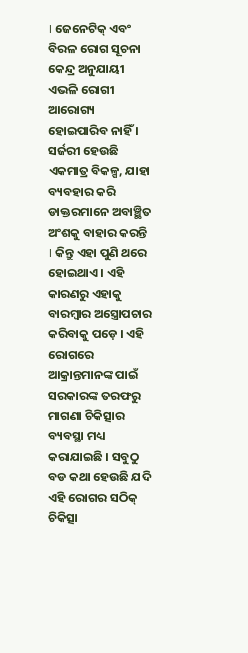। ଜେନେଟିକ୍ ଏବଂ ବିରଳ ରୋଗ ସୂଚନା କେନ୍ଦ୍ର ଅନୁଯାୟୀ ଏଭଳି ରୋଗୀ ଆରୋଗ୍ୟ ହୋଇପାରିବ ନାହିଁ । ସର୍ଜରୀ ହେଉଛି ଏକମାତ୍ର ବିକଳ୍ପ, ଯାହା ବ୍ୟବହାର କରି ଡାକ୍ତରମାନେ ଅବାଞ୍ଛିତ ଅଂଶକୁ ବାହାର କରନ୍ତି । କିନ୍ତୁ ଏହା ପୁଣି ଥରେ ହୋଇଥାଏ । ଏହି କାରଣରୁ ଏହାକୁ ବାରମ୍ବାର ଅସ୍ତ୍ରୋପଚାର କରିବାକୁ ପଡ଼େ । ଏହି ରୋଗରେ ଆକ୍ରାନ୍ତମାନଙ୍କ ପାଇଁ ସରକାରଙ୍କ ତରଫରୁ ମାଗଣା ଚିକିତ୍ସାର ବ୍ୟବସ୍ଥା ମଧ୍ୟ କରାଯାଇଛି । ସବୁଠୁ ବଡ କଥା ହେଉଛି ଯଦି ଏହି ରୋଗର ସଠିକ୍ ଚିକିତ୍ସା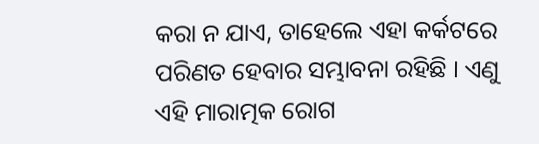କରା ନ ଯାଏ, ତାହେଲେ ଏହା କର୍କଟରେ ପରିଣତ ହେବାର ସମ୍ଭାବନା ରହିଛି । ଏଣୁ ଏହି ମାରାତ୍ମକ ରୋଗ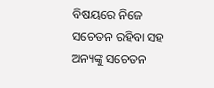ବିଷୟରେ ନିଜେ ସଚେତନ ରହିବା ସହ ଅନ୍ୟଙ୍କୁ ସଚେତନ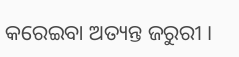କରେଇବା ଅତ୍ୟନ୍ତ ଜରୁରୀ ।